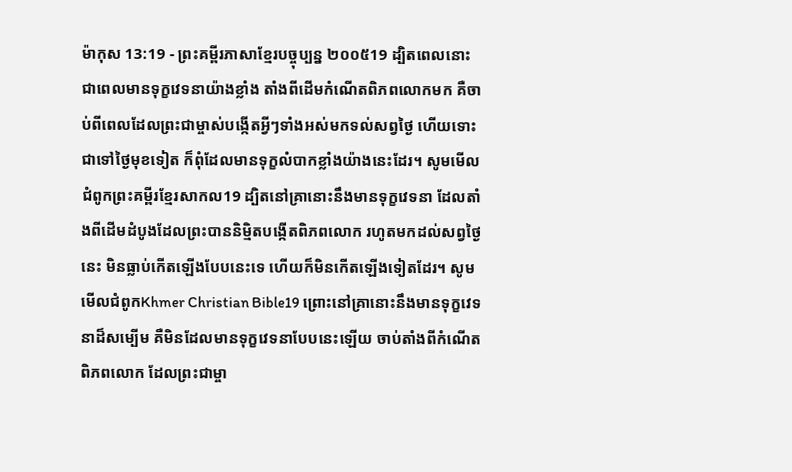ម៉ាកុស 13:19 - ព្រះគម្ពីរភាសាខ្មែរបច្ចុប្បន្ន ២០០៥19 ដ្បិតពេលនោះ ជាពេលមានទុក្ខវេទនាយ៉ាងខ្លាំង តាំងពីដើមកំណើតពិភពលោកមក គឺចាប់ពីពេលដែលព្រះជាម្ចាស់បង្កើតអ្វីៗទាំងអស់មកទល់សព្វថ្ងៃ ហើយទោះជាទៅថ្ងៃមុខទៀត ក៏ពុំដែលមានទុក្ខលំបាកខ្លាំងយ៉ាងនេះដែរ។ សូមមើលជំពូកព្រះគម្ពីរខ្មែរសាកល19 ដ្បិតនៅគ្រានោះនឹងមានទុក្ខវេទនា ដែលតាំងពីដើមដំបូងដែលព្រះបាននិម្មិតបង្កើតពិភពលោក រហូតមកដល់សព្វថ្ងៃនេះ មិនធ្លាប់កើតឡើងបែបនេះទេ ហើយក៏មិនកើតឡើងទៀតដែរ។ សូមមើលជំពូកKhmer Christian Bible19 ព្រោះនៅគ្រានោះនឹងមានទុក្ខវេទនាដ៏សម្បើម គឺមិនដែលមានទុក្ខវេទនាបែបនេះឡើយ ចាប់តាំងពីកំណើតពិភពលោក ដែលព្រះជាម្ចា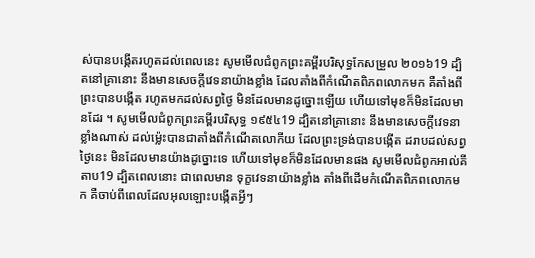ស់បានបង្កើតរហូតដល់ពេលនេះ សូមមើលជំពូកព្រះគម្ពីរបរិសុទ្ធកែសម្រួល ២០១៦19 ដ្បិតនៅគ្រានោះ នឹងមានសេចក្តីវេទនាយ៉ាងខ្លាំង ដែលតាំងពីកំណើតពិភពលោកមក គឺតាំងពីព្រះបានបង្កើត រហូតមកដល់សព្វថ្ងៃ មិនដែលមានដូច្នោះឡើយ ហើយទៅមុខក៏មិនដែលមានដែរ ។ សូមមើលជំពូកព្រះគម្ពីរបរិសុទ្ធ ១៩៥៤19 ដ្បិតនៅគ្រានោះ នឹងមានសេចក្ដីវេទនាខ្លាំងណាស់ ដល់ម៉្លេះបានជាតាំងពីកំណើតលោកីយ ដែលព្រះទ្រង់បានបង្កើត ដរាបដល់សព្វថ្ងៃនេះ មិនដែលមានយ៉ាងដូច្នោះទេ ហើយទៅមុខក៏មិនដែលមានផង សូមមើលជំពូកអាល់គីតាប19 ដ្បិតពេលនោះ ជាពេលមាន ទុក្ខវេទនាយ៉ាងខ្លាំង តាំងពីដើមកំណើតពិភពលោកមក គឺចាប់ពីពេលដែលអុលឡោះបង្កើតអ្វីៗ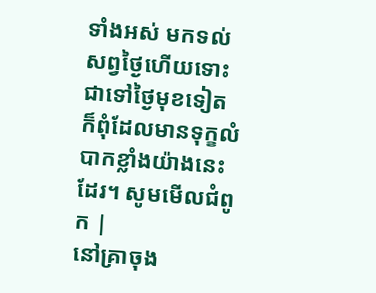ទាំងអស់ មកទល់សព្វថ្ងៃហើយទោះជាទៅថ្ងៃមុខទៀត ក៏ពុំដែលមានទុក្ខលំបាកខ្លាំងយ៉ាងនេះដែរ។ សូមមើលជំពូក |
នៅគ្រាចុង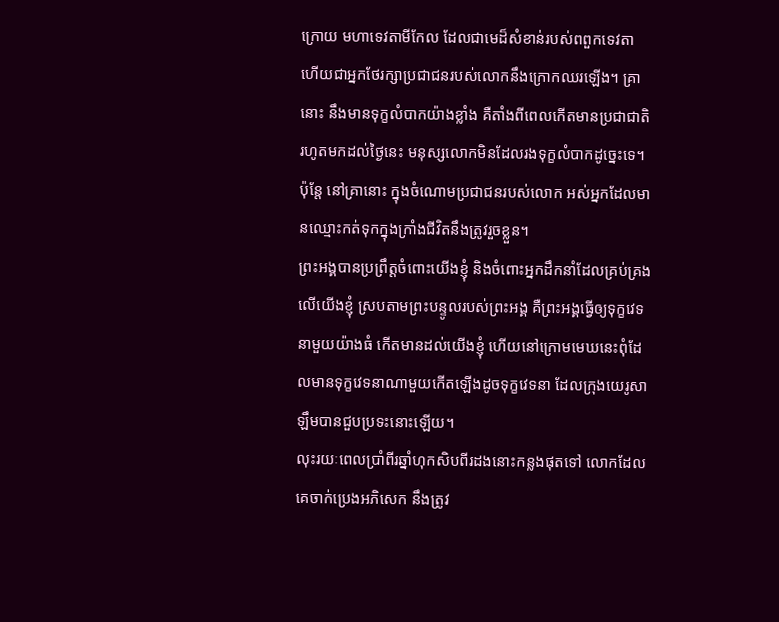ក្រោយ មហាទេវតាមីកែល ដែលជាមេដ៏សំខាន់របស់ពពួកទេវតា ហើយជាអ្នកថែរក្សាប្រជាជនរបស់លោកនឹងក្រោកឈរឡើង។ គ្រានោះ នឹងមានទុក្ខលំបាកយ៉ាងខ្លាំង គឺតាំងពីពេលកើតមានប្រជាជាតិរហូតមកដល់ថ្ងៃនេះ មនុស្សលោកមិនដែលរងទុក្ខលំបាកដូច្នេះទេ។ ប៉ុន្តែ នៅគ្រានោះ ក្នុងចំណោមប្រជាជនរបស់លោក អស់អ្នកដែលមានឈ្មោះកត់ទុកក្នុងក្រាំងជីវិតនឹងត្រូវរួចខ្លួន។
ព្រះអង្គបានប្រព្រឹត្តចំពោះយើងខ្ញុំ និងចំពោះអ្នកដឹកនាំដែលគ្រប់គ្រងលើយើងខ្ញុំ ស្របតាមព្រះបន្ទូលរបស់ព្រះអង្គ គឺព្រះអង្គធ្វើឲ្យទុក្ខវេទនាមួយយ៉ាងធំ កើតមានដល់យើងខ្ញុំ ហើយនៅក្រោមមេឃនេះពុំដែលមានទុក្ខវេទនាណាមួយកើតឡើងដូចទុក្ខវេទនា ដែលក្រុងយេរូសាឡឹមបានជួបប្រទះនោះឡើយ។
លុះរយៈពេលប្រាំពីរឆ្នាំហុកសិបពីរដងនោះកន្លងផុតទៅ លោកដែលគេចាក់ប្រេងអភិសេក នឹងត្រូវ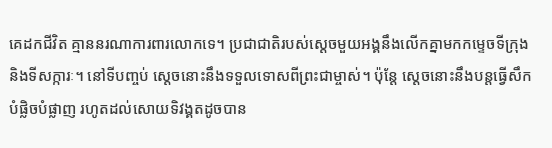គេដកជីវិត គ្មាននរណាការពារលោកទេ។ ប្រជាជាតិរបស់ស្ដេចមួយអង្គនឹងលើកគ្នាមកកម្ទេចទីក្រុង និងទីសក្ការៈ។ នៅទីបញ្ចប់ ស្ដេចនោះនឹងទទួលទោសពីព្រះជាម្ចាស់។ ប៉ុន្តែ ស្ដេចនោះនឹងបន្តធ្វើសឹកបំផ្លិចបំផ្លាញ រហូតដល់សោយទិវង្គតដូចបាន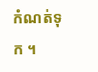កំណត់ទុក ។